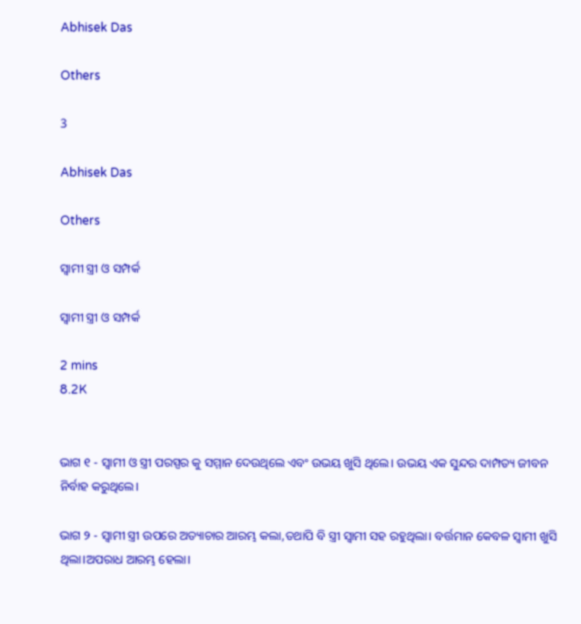Abhisek Das

Others

3

Abhisek Das

Others

ସ୍ବାମୀ ସ୍ତ୍ରୀ ଓ ସମ୍ପର୍କ

ସ୍ବାମୀ ସ୍ତ୍ରୀ ଓ ସମ୍ପର୍କ

2 mins
8.2K


ଭାଗ ୧ - ସ୍ବାମୀ ଓ ସ୍ତ୍ରୀ ପରସ୍ପର କୁ ସମ୍ମାନ ଦେଉଥିଲେ ଏବଂ ଉଭୟ ଖୁସି ଥିଲେ। ଉଭୟ ଏକ ସୁନ୍ଦର ଦାମ୍ପତ୍ୟ ଜୀବନ ନିର୍ବାହ କରୁଥିଲେ।

ଭାଗ ୨ - ସ୍ବାମୀ ସ୍ତ୍ରୀ ଉପରେ ଅତ୍ୟାଚାର ଆରମ୍ଭ କଲା,ତଥାପି ବି ସ୍ତ୍ରୀ ସ୍ବାମୀ ସହ ରହୁଥିଲା। ବର୍ତ୍ତମାନ କେବଳ ସ୍ବାମୀ ଖୁସି ଥିଲା।ଅପରାଧ ଆରମ୍ଭ ହେଲା।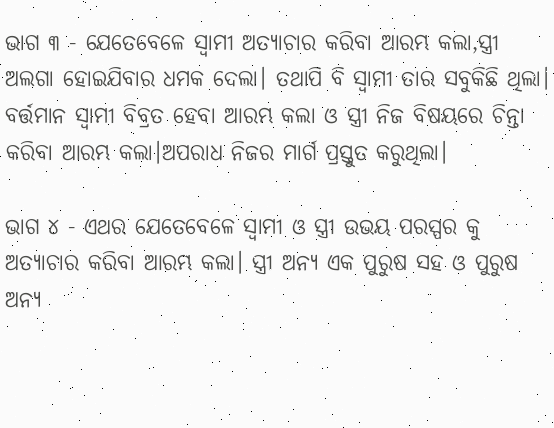ଭାଗ ୩ - ଯେତେବେଳେ ସ୍ବାମୀ ଅତ୍ୟାଚାର କରିବା ଆରମ୍ଭ କଲା,ସ୍ତ୍ରୀ ଅଲଗା ହୋଇଯିବାର ଧମକ ଦେଲା। ତଥାପି ବି ସ୍ବାମୀ ତାର ସବୁକିଛି ଥିଲା। ବର୍ତ୍ତମାନ ସ୍ଵାମୀ ବିବ୍ରତ ହେବା ଆରମ୍ଭ କଲା ଓ ସ୍ତ୍ରୀ ନିଜ ବିଷୟରେ ଚିନ୍ତା କରିବା ଆରମ୍ଭ କଲା।ଅପରାଧ ନିଜର ମାର୍ଗ ପ୍ରସ୍ତୁତ କରୁଥିଲା।

ଭାଗ ୪ - ଏଥର ଯେତେବେଳେ ସ୍ବାମୀ ଓ ସ୍ତ୍ରୀ ଉଭୟ ପରସ୍ପର କୁ ଅତ୍ୟାଚାର କରିବା ଆରମ୍ଭ କଲା। ସ୍ତ୍ରୀ ଅନ୍ୟ ଏକ ପୁରୁଷ ସହ ଓ ପୁରୁଷ ଅନ୍ୟ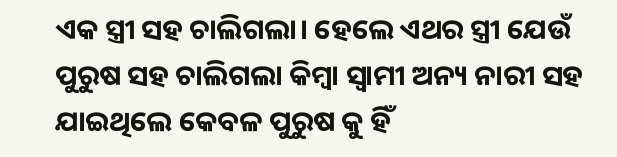ଏକ ସ୍ତ୍ରୀ ସହ ଚାଲିଗଲା। ହେଲେ ଏଥର ସ୍ତ୍ରୀ ଯେଉଁ ପୁରୁଷ ସହ ଚାଲିଗଲା କିମ୍ବା ସ୍ବାମୀ ଅନ୍ୟ ନାରୀ ସହ ଯାଇଥିଲେ କେବଳ ପୁରୁଷ କୁ ହିଁ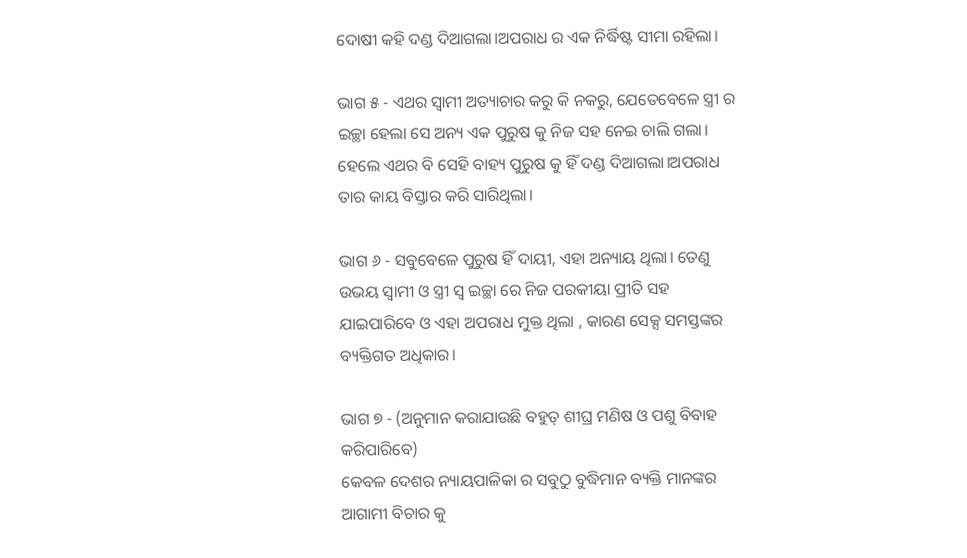ଦୋଷୀ କହି ଦଣ୍ଡ ଦିଆଗଲା।ଅପରାଧ ର ଏକ ନିର୍ଦ୍ଧିଷ୍ଟ ସୀମା ରହିଲା।

ଭାଗ ୫ - ଏଥର ସ୍ବାମୀ ଅତ୍ୟାଚାର କରୁ କି ନକରୁ, ଯେତେବେଳେ ସ୍ତ୍ରୀ ର ଇଚ୍ଛା ହେଲା ସେ ଅନ୍ୟ ଏକ ପୁରୁଷ କୁ ନିଜ ସହ ନେଇ ଚାଲି ଗଲା। ହେଲେ ଏଥର ବି ସେହି ବାହ୍ୟ ପୁରୁଷ କୁ ହିଁ ଦଣ୍ଡ ଦିଆଗଲା।ଅପରାଧ ତାର କାୟ ବିସ୍ତାର କରି ସାରିଥିଲା।

ଭାଗ ୬ - ସବୁବେଳେ ପୁରୁଷ ହିଁ ଦାୟୀ, ଏହା ଅନ୍ୟାୟ ଥିଲା। ତେଣୁ ଉଭୟ ସ୍ଵାମୀ ଓ ସ୍ତ୍ରୀ ସ୍ଵ ଇଚ୍ଛା ରେ ନିଜ ପରକୀୟା ପ୍ରୀତି ସହ ଯାଇପାରିବେ ଓ ଏହା ଅପରାଧ ମୁକ୍ତ ଥିଲା , କାରଣ ସେକ୍ସ ସମସ୍ତଙ୍କର ବ୍ୟକ୍ତିଗତ ଅଧିକାର।

ଭାଗ ୭ - (ଅନୁମାନ କରାଯାଉଛି ବହୁତ୍ ଶୀଘ୍ର ମଣିଷ ଓ ପଶୁ ବିବାହ କରିପାରିବେ)
କେବଳ ଦେଶର ନ୍ୟାୟପାଳିକା ର ସବୁଠୁ ବୁଦ୍ଧିମାନ ବ୍ୟକ୍ତି ମାନଙ୍କର ଆଗାମୀ ବିଚାର କୁ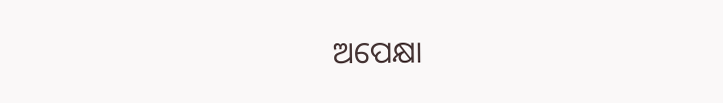ଅପେକ୍ଷା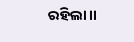ରହିଲା।।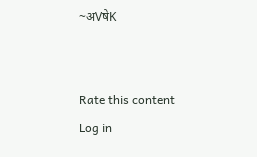~अVषेK


Rate this content
Log in